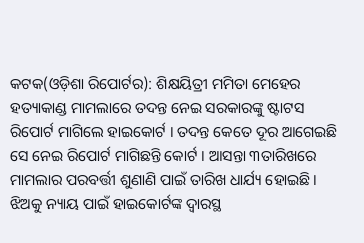କଟକ(ଓଡ଼ିଶା ରିପୋର୍ଟର): ଶିକ୍ଷୟିତ୍ରୀ ମମିତା ମେହେର ହତ୍ୟାକାଣ୍ଡ ମାମଲାରେ ତଦନ୍ତ ନେଇ ସରକାରଙ୍କୁ ଷ୍ଟାଟସ ରିପୋର୍ଟ ମାଗିଲେ ହାଇକୋର୍ଟ । ତଦନ୍ତ କେତେ ଦୂର ଆଗେଇଛି ସେ ନେଇ ରିପୋର୍ଟ ମାଗିଛନ୍ତି କୋର୍ଟ । ଆସନ୍ତା ୩ତାରିଖରେ ମାମଲାର ପରବର୍ତ୍ତୀ ଶୁଣାଣି ପାଇଁ ତାରିଖ ଧାର୍ଯ୍ୟ ହୋଇଛି।
ଝିଅକୁ ନ୍ୟାୟ ପାଇଁ ହାଇକୋର୍ଟଙ୍କ ଦ୍ୱାରସ୍ଥ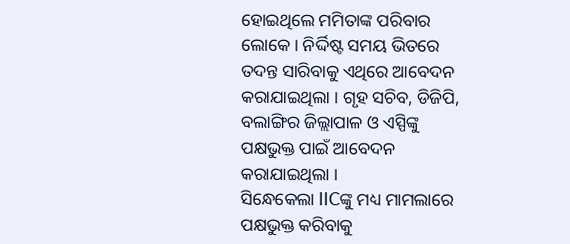ହୋଇଥିଲେ ମମିତାଙ୍କ ପରିବାର ଲୋକେ । ନିର୍ଦ୍ଦିଷ୍ଟ ସମୟ ଭିତରେ ତଦନ୍ତ ସାରିବାକୁ ଏଥିରେ ଆବେଦନ କରାଯାଇଥିଲା । ଗୃହ ସଚିବ, ଡିଜିପି, ବଲାଙ୍ଗିର ଜିଲ୍ଲାପାଳ ଓ ଏସ୍ପିଙ୍କୁ ପକ୍ଷଭୁକ୍ତ ପାଇଁ ଆବେଦନ କରାଯାଇଥିଲା ।
ସିନ୍ଧେକେଲା IICଙ୍କୁ ମଧ୍ୟ ମାମଲାରେ ପକ୍ଷଭୁକ୍ତ କରିବାକୁ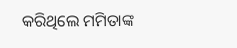କରିଥିଲେ ମମିତାଙ୍କ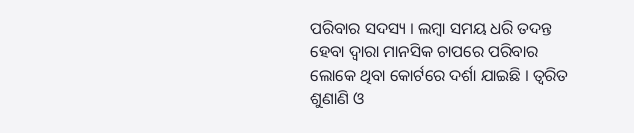ପରିବାର ସଦସ୍ୟ । ଲମ୍ବା ସମୟ ଧରି ତଦନ୍ତ ହେବା ଦ୍ୱାରା ମାନସିକ ଚାପରେ ପରିବାର ଲୋକେ ଥିବା କୋର୍ଟରେ ଦର୍ଶା ଯାଇଛି । ତ୍ୱରିତ ଶୁଣାଣି ଓ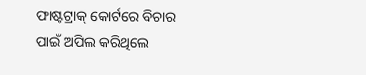ଫାଷ୍ଟଟ୍ରାକ୍ କୋର୍ଟରେ ବିଚାର ପାଇଁ ଅପିଲ କରିଥିଲେ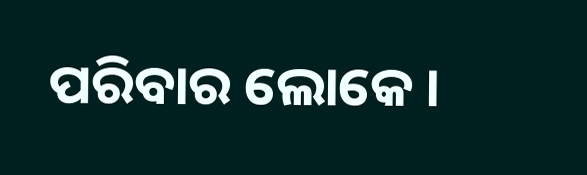ପରିବାର ଲୋକେ ।